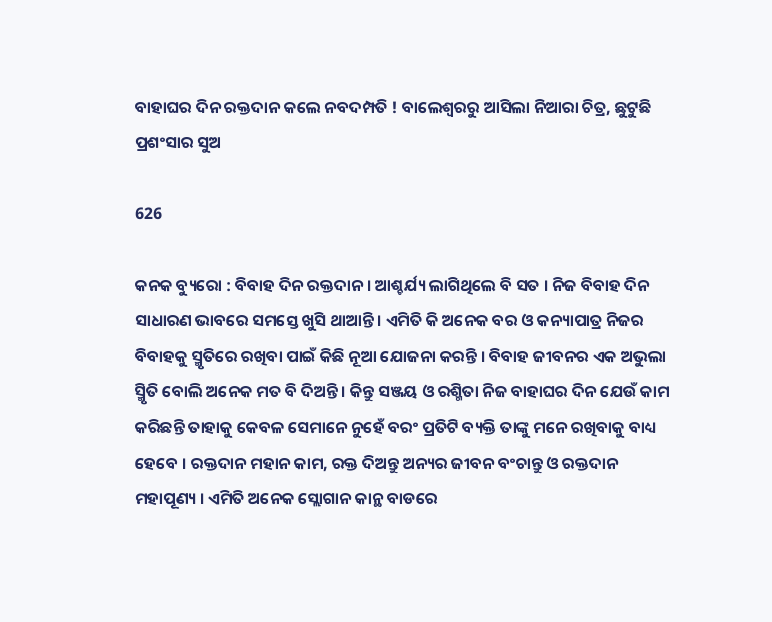ବାହାଘର ଦିନ ରକ୍ତଦାନ କଲେ ନବଦମ୍ପତି ! ବାଲେଶ୍ୱରରୁ ଆସିଲା ନିଆରା ଚିତ୍ର, ଛୁଟୁଛି ପ୍ରଶଂସାର ସୁଅ

626

କନକ ବ୍ୟୁରୋ : ବିବାହ ଦିନ ରକ୍ତଦାନ । ଆଶ୍ଚର୍ଯ୍ୟ ଲାଗିଥିଲେ ବି ସତ । ନିଜ ବିବାହ ଦିନ ସାଧାରଣ ଭାବରେ ସମସ୍ତେ ଖୁସି ଥାଆନ୍ତି । ଏମିତି କି ଅନେକ ବର ଓ କନ୍ୟାପାତ୍ର ନିଜର ବିବାହକୁ ସ୍ମୃତିରେ ରଖିବା ପାଇଁ କିଛି ନୂଆ ଯୋଜନା କରନ୍ତି । ବିବାହ ଜୀବନର ଏକ ଅଭୁଲା ସ୍ମିୃତି ବୋଲି ଅନେକ ମତ ବି ଦିଅନ୍ତି । କିନ୍ତୁ ସଞ୍ଜୟ ଓ ରଶ୍ମିତା ନିଜ ବାହାଘର ଦିନ ଯେଉଁ କାମ କରିଛନ୍ତି ତାହାକୁ କେବଳ ସେମାନେ ନୁହେଁ ବରଂ ପ୍ରତିଟି ବ୍ୟକ୍ତି ତାଙ୍କୁ ମନେ ରଖିବାକୁ ବାଧ୍ୟ ହେବେ । ରକ୍ତଦାନ ମହାନ କାମ, ରକ୍ତ ଦିଅନ୍ତୁ ଅନ୍ୟର ଜୀବନ ବଂଚାନ୍ତୁ ଓ ରକ୍ତଦାନ ମହାପୂଣ୍ୟ । ଏମିତି ଅନେକ ସ୍ଲୋଗାନ କାନ୍ଥ ବାଡରେ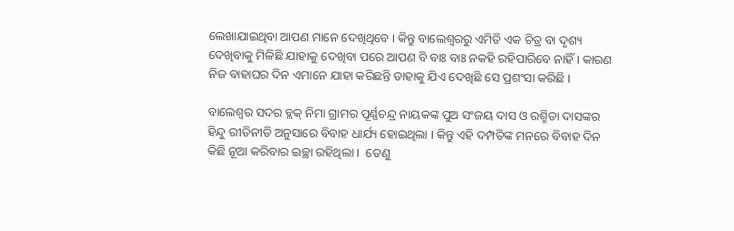ଲେଖାଯାଇଥିବା ଆପଣ ମାନେ ଦେଖିଥିବେ । କିନ୍ତୁ ବାଲେଶ୍ୱରରୁ ଏମିତି ଏକ ଚିତ୍ର ବା ଦୃଶ୍ୟ ଦେଖିବାକୁ ମିଳିଛି ଯାହାକୁ ଦେଖିବା ପରେ ଆପଣ ବି ବାଃ ବାଃ ନକହି ରହିପାରିବେ ନାହିଁ । କାରଣ ନିଜ ବାହାଘର ଦିନ ଏମାନେ ଯାହା କରିଛନ୍ତି ତାହାକୁ ଯିଏ ଦେଖିଛି ସେ ପ୍ରଶଂସା କରିଛି ।

ବାଲେଶ୍ୱର ସଦର ବ୍ଲକ୍ ନିମା ଗ୍ରାମର ପୂର୍ଣ୍ଣଚନ୍ଦ୍ର ନାୟକଙ୍କ ପୁଅ ସଂଜୟ ଦାସ ଓ ରଶ୍ମିତା ଦାସଙ୍କର ହିନ୍ଦୁ ରୀତିନୀତି ଅନୁସାରେ ବିବାହ ଧାର୍ଯ୍ୟ ହୋଇଥିଲା । କିନ୍ତୁ ଏହି ଦମ୍ପତିଙ୍କ ମନରେ ବିବାହ ଦିନ କିଛି ନୂଆ କରିବାର ଇଚ୍ଛା ରହିଥିଲା ।  ତେଣୁ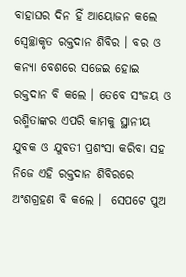ବାହାଘର ଦିନ ହିଁ ଆୟୋଜନ କଲେ ସ୍ୱେଚ୍ଛାକୃତ ରକ୍ତଦାନ ଶିବିର । ବର ଓ କନ୍ୟା ବେଶରେ ସଜେଇ ହୋଇ ରକ୍ତଦାନ ବି କଲେ । ତେବେ ସଂଜୟ ଓ ରଶ୍ମିତାଙ୍କର ଏପରି କାମକୁ ସ୍ଥାନୀୟ ଯୁବକ ଓ ଯୁବତୀ ପ୍ରଶଂସା କରିବା ସହ ନିଜେ ଏହି ରକ୍ତଦାନ ଶିବିରରେ ଅଂଶଗ୍ରହଣ ବି କଲେ ।  ସେପଟେ ପୁଅ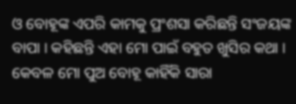ଓ ବୋହୂଙ୍କ ଏପରି କାମକୁ ପ୍ରଂଶସା କରିଛନ୍ତି ସଂଜୟଙ୍କ ବାପା । କହିଛନ୍ତି ଏହା ମୋ ପାଇଁ ବହୁତ ଖୁସିର କଥା । କେବଳ ମୋ ପୁଅ ବୋହୂ କାହିଁକି ସାରା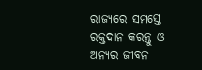ରାଜ୍ୟରେ ସମସ୍ତେ ରକ୍ତଦାନ କରନ୍ତୁ ଓ ଅନ୍ୟର ଜୀବନ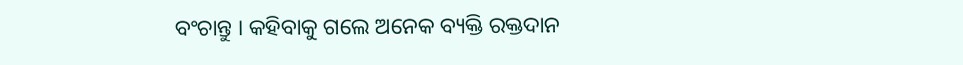ବଂଚାନ୍ତୁ । କହିବାକୁ ଗଲେ ଅନେକ ବ୍ୟକ୍ତି ରକ୍ତଦାନ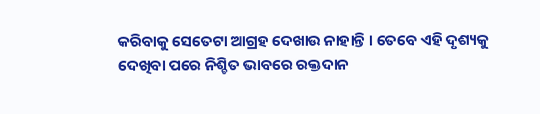କରିବାକୁ ସେତେଟା ଆଗ୍ରହ ଦେଖାଉ ନାହାନ୍ତି । ତେବେ ଏହି ଦୃଶ୍ୟକୁ ଦେଖିବା ପରେ ନିଶ୍ଚିତ ଭାବରେ ରକ୍ତଦାନ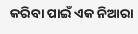କରିବା ପାଇଁ ଏକ ନିଆରା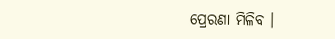ପ୍ରେରଣା ମିଳିବ ।